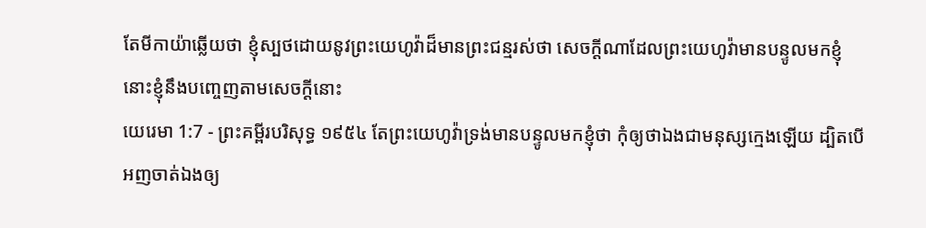តែមីកាយ៉ាឆ្លើយថា ខ្ញុំស្បថដោយនូវព្រះយេហូវ៉ាដ៏មានព្រះជន្មរស់ថា សេចក្ដីណាដែលព្រះយេហូវ៉ាមានបន្ទូលមកខ្ញុំ នោះខ្ញុំនឹងបញ្ចេញតាមសេចក្ដីនោះ
យេរេមា 1:7 - ព្រះគម្ពីរបរិសុទ្ធ ១៩៥៤ តែព្រះយេហូវ៉ាទ្រង់មានបន្ទូលមកខ្ញុំថា កុំឲ្យថាឯងជាមនុស្សក្មេងឡើយ ដ្បិតបើអញចាត់ឯងឲ្យ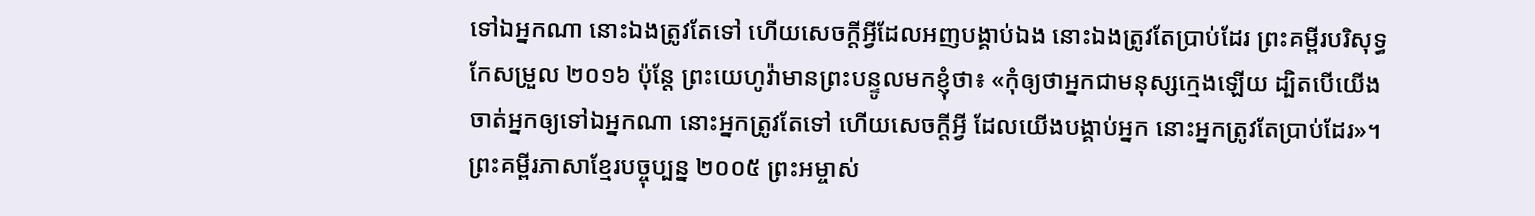ទៅឯអ្នកណា នោះឯងត្រូវតែទៅ ហើយសេចក្ដីអ្វីដែលអញបង្គាប់ឯង នោះឯងត្រូវតែប្រាប់ដែរ ព្រះគម្ពីរបរិសុទ្ធកែសម្រួល ២០១៦ ប៉ុន្តែ ព្រះយេហូវ៉ាមានព្រះបន្ទូលមកខ្ញុំថា៖ «កុំឲ្យថាអ្នកជាមនុស្សក្មេងឡើយ ដ្បិតបើយើងចាត់អ្នកឲ្យទៅឯអ្នកណា នោះអ្នកត្រូវតែទៅ ហើយសេចក្ដីអ្វី ដែលយើងបង្គាប់អ្នក នោះអ្នកត្រូវតែប្រាប់ដែរ»។ ព្រះគម្ពីរភាសាខ្មែរបច្ចុប្បន្ន ២០០៥ ព្រះអម្ចាស់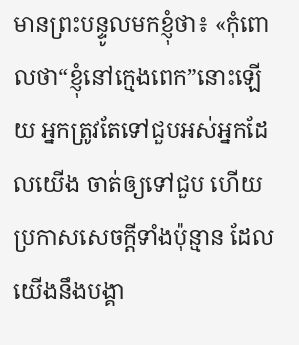មានព្រះបន្ទូលមកខ្ញុំថា៖ «កុំពោលថា“ខ្ញុំនៅក្មេងពេក”នោះឡើយ អ្នកត្រូវតែទៅជួបអស់អ្នកដែលយើង ចាត់ឲ្យទៅជួប ហើយប្រកាសសេចក្ដីទាំងប៉ុន្មាន ដែលយើងនឹងបង្គា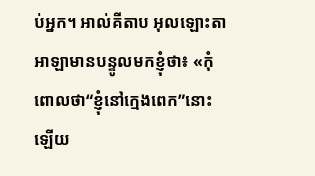ប់អ្នក។ អាល់គីតាប អុលឡោះតាអាឡាមានបន្ទូលមកខ្ញុំថា៖ «កុំពោលថា“ខ្ញុំនៅក្មេងពេក”នោះឡើយ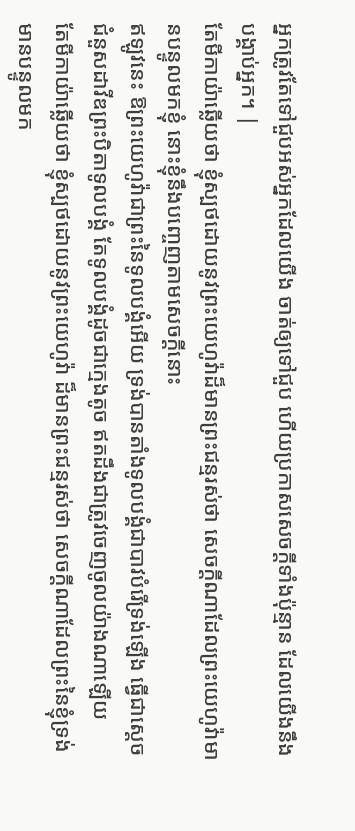អ្នកត្រូវតែទៅជួបអស់អ្នកដែលយើង ចាត់ឲ្យទៅជួប ហើយប្រកាសសេចក្ដីទាំងប៉ុន្មាន ដែលយើងនឹងបង្គាប់អ្នក។ |
តែមីកាយ៉ាឆ្លើយថា ខ្ញុំស្បថដោយនូវព្រះយេហូវ៉ាដ៏មានព្រះជន្មរស់ថា សេចក្ដីណាដែលព្រះយេហូវ៉ាមានបន្ទូលមកខ្ញុំ នោះខ្ញុំនឹងបញ្ចេញតាមសេចក្ដីនោះ
ឥឡូវនេះ ឱព្រះយេហូវ៉ាជាព្រះនៃទូលបង្គំអើយ ទ្រង់បានតាំងទូលបង្គំជាបាវបំរើទ្រង់ឡើង ធ្វើជាស្តេចជំនួសដាវីឌព្រះបិតាទូលបង្គំ តែទូលបង្គំដូចជាក្មេងតូច ឥតដឹងជាត្រូវចេញចូលយ៉ាងណាឡើយ
តែមីកាយ៉ាឆ្លើយថា ខ្ញុំស្បថដោយនូវព្រះយេហូវ៉ា ដ៏មានព្រះជន្មរស់ថា សេចក្ដីណាដែលព្រះនៃខ្ញុំទ្រង់មានបន្ទូលមក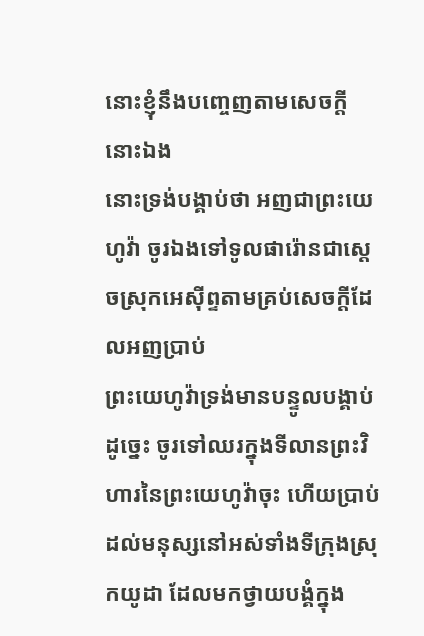នោះខ្ញុំនឹងបញ្ចេញតាមសេចក្ដីនោះឯង
នោះទ្រង់បង្គាប់ថា អញជាព្រះយេហូវ៉ា ចូរឯងទៅទូលផារ៉ោនជាស្តេចស្រុកអេស៊ីព្ទតាមគ្រប់សេចក្ដីដែលអញប្រាប់
ព្រះយេហូវ៉ាទ្រង់មានបន្ទូលបង្គាប់ដូច្នេះ ចូរទៅឈរក្នុងទីលានព្រះវិហារនៃព្រះយេហូវ៉ាចុះ ហើយប្រាប់ដល់មនុស្សនៅអស់ទាំងទីក្រុងស្រុកយូដា ដែលមកថ្វាយបង្គំក្នុង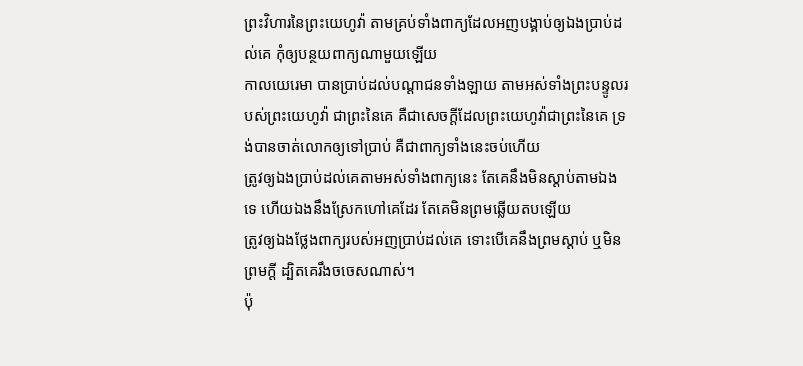ព្រះវិហារនៃព្រះយេហូវ៉ា តាមគ្រប់ទាំងពាក្យដែលអញបង្គាប់ឲ្យឯងប្រាប់ដល់គេ កុំឲ្យបន្ថយពាក្យណាមួយឡើយ
កាលយេរេមា បានប្រាប់ដល់បណ្តាជនទាំងឡាយ តាមអស់ទាំងព្រះបន្ទូលរបស់ព្រះយេហូវ៉ា ជាព្រះនៃគេ គឺជាសេចក្ដីដែលព្រះយេហូវ៉ាជាព្រះនៃគេ ទ្រង់បានចាត់លោកឲ្យទៅប្រាប់ គឺជាពាក្យទាំងនេះចប់ហើយ
ត្រូវឲ្យឯងប្រាប់ដល់គេតាមអស់ទាំងពាក្យនេះ តែគេនឹងមិនស្តាប់តាមឯងទេ ហើយឯងនឹងស្រែកហៅគេដែរ តែគេមិនព្រមឆ្លើយតបឡើយ
ត្រូវឲ្យឯងថ្លែងពាក្យរបស់អញប្រាប់ដល់គេ ទោះបើគេនឹងព្រមស្តាប់ ឬមិនព្រមក្តី ដ្បិតគេរឹងចចេសណាស់។
ប៉ុ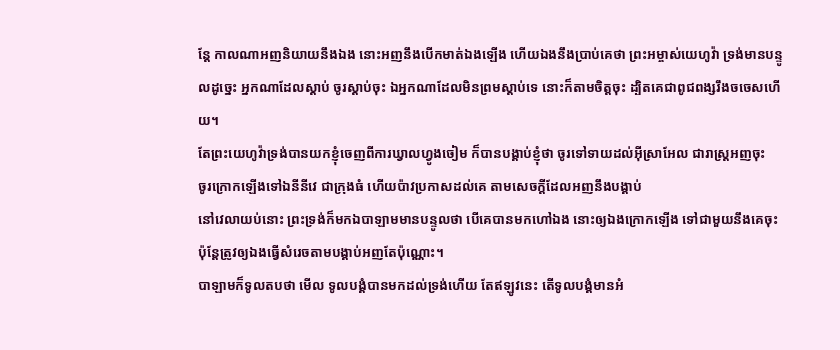ន្តែ កាលណាអញនិយាយនឹងឯង នោះអញនឹងបើកមាត់ឯងឡើង ហើយឯងនឹងប្រាប់គេថា ព្រះអម្ចាស់យេហូវ៉ា ទ្រង់មានបន្ទូលដូច្នេះ អ្នកណាដែលស្តាប់ ចូរស្តាប់ចុះ ឯអ្នកណាដែលមិនព្រមស្តាប់ទេ នោះក៏តាមចិត្តចុះ ដ្បិតគេជាពូជពង្សរឹងចចេសហើយ។
តែព្រះយេហូវ៉ាទ្រង់បានយកខ្ញុំចេញពីការឃ្វាលហ្វូងចៀម ក៏បានបង្គាប់ខ្ញុំថា ចូរទៅទាយដល់អ៊ីស្រាអែល ជារាស្ត្រអញចុះ
ចូរក្រោកឡើងទៅឯនីនីវេ ជាក្រុងធំ ហើយប៉ាវប្រកាសដល់គេ តាមសេចក្ដីដែលអញនឹងបង្គាប់
នៅវេលាយប់នោះ ព្រះទ្រង់ក៏មកឯបាឡាមមានបន្ទូលថា បើគេបានមកហៅឯង នោះឲ្យឯងក្រោកឡើង ទៅជាមួយនឹងគេចុះ ប៉ុន្តែត្រូវឲ្យឯងធ្វើសំរេចតាមបង្គាប់អញតែប៉ុណ្ណោះ។
បាឡាមក៏ទូលតបថា មើល ទូលបង្គំបានមកដល់ទ្រង់ហើយ តែឥឡូវនេះ តើទូលបង្គំមានអំ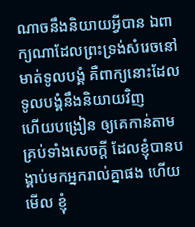ណាចនឹងនិយាយអ្វីបាន ឯពាក្យណាដែលព្រះទ្រង់សំរេចនៅមាត់ទូលបង្គំ គឺពាក្យនោះដែលទូលបង្គំនឹងនិយាយវិញ
ហើយបង្រៀន ឲ្យគេកាន់តាមគ្រប់ទាំងសេចក្ដី ដែលខ្ញុំបានបង្គាប់មកអ្នករាល់គ្នាផង ហើយមើល ខ្ញុំ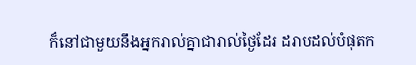ក៏នៅជាមួយនឹងអ្នករាល់គ្នាជារាល់ថ្ងៃដែរ ដរាបដល់បំផុតក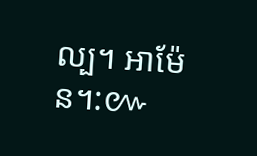ល្ប។ អាម៉ែន។:៚